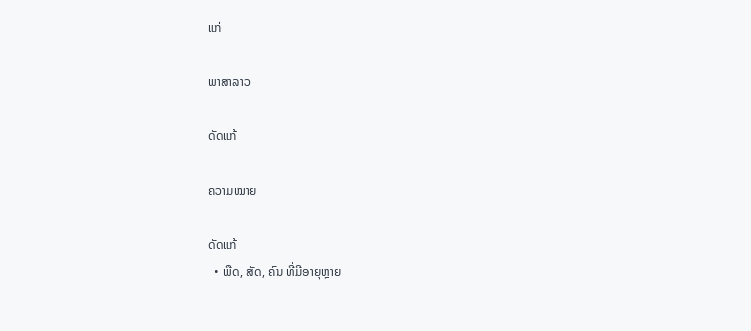ແກ່

ພາສາລາວ

ດັດແກ້

ຄວາມໝາຍ

ດັດແກ້
  • ພືດ, ສັດ, ຄົນ ທີ່ມີອາຍຸຫຼາຍ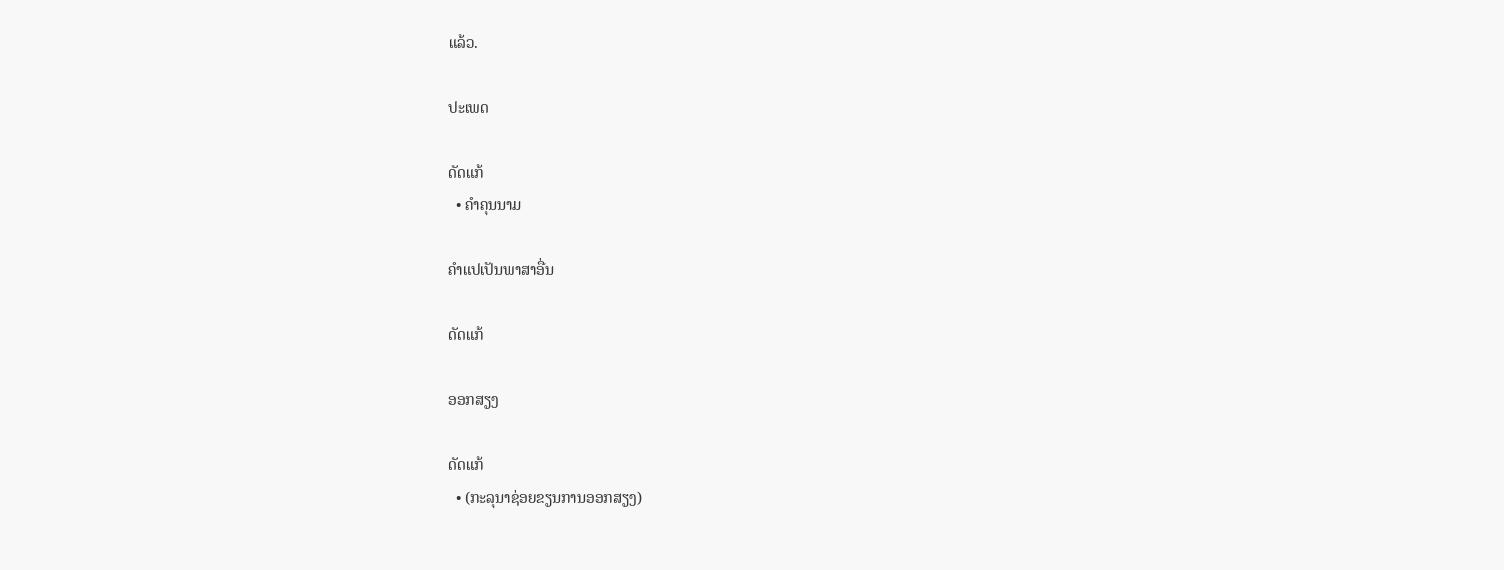ແລ້ວ.

ປະເພດ

ດັດແກ້
  • ຄຳຄຸນນາມ

ຄຳແປເປັນພາສາອື່ນ

ດັດແກ້

ອອກສຽງ

ດັດແກ້
  • (ກະລຸນາຊ່ອຍຂຽນການອອກສຽງ)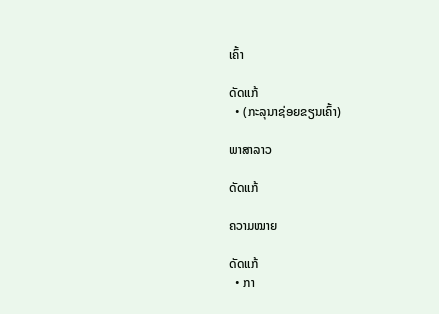ເຄົ້າ

ດັດແກ້
  • (ກະລຸນາຊ່ອຍຂຽນເຄົ້າ)

ພາສາລາວ

ດັດແກ້

ຄວາມໝາຍ

ດັດແກ້
  • ກາ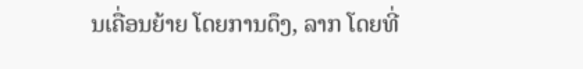ນເຄື່ອນຍ້າຍ ໂດຍການດຶງ, ລາກ ໂດຍທີ່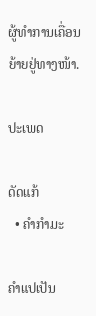ຜູ້ທຳການເຄື່ອນຍ້າຍຢູ່ທາງໜ້າ.

ປະເພດ

ດັດແກ້
  • ຄຳກຳມະ

ຄຳແປເປັນ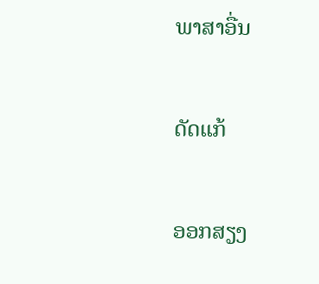ພາສາອື່ນ

ດັດແກ້

ອອກສຽງ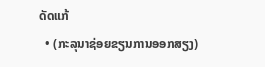ດັດແກ້
  • (ກະລຸນາຊ່ອຍຂຽນການອອກສຽງ)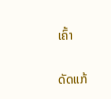ເຄົ້າ

ດັດແກ້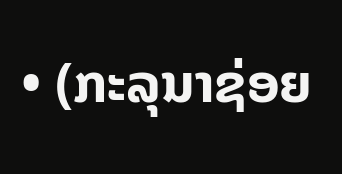• (ກະລຸນາຊ່ອຍ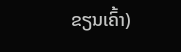ຂຽນເຄົ້າ)